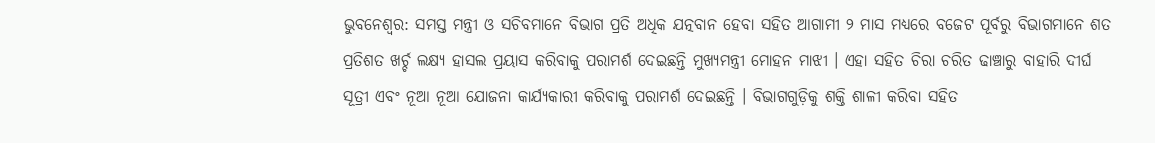ଭୁବନେଶ୍ୱର: ସମସ୍ତ ମନ୍ତ୍ରୀ ଓ ସଚିବମାନେ ବିଭାଗ ପ୍ରତି ଅଧିକ ଯତ୍ନବାନ ହେବା ସହିତ ଆଗାମୀ ୨ ମାସ ମଧ୍ୟରେ ବଜେଟ ପୂର୍ବରୁ ବିଭାଗମାନେ ଶତ ପ୍ରତିଶତ ଖର୍ଚ୍ଚ ଲକ୍ଷ୍ୟ ହାସଲ ପ୍ରୟାସ କରିବାକୁ ପରାମର୍ଶ ଦେଇଛନ୍ତି ମୁଖ୍ୟମନ୍ତ୍ରୀ ମୋହନ ମାଝୀ । ଏହା ସହିତ ଚିରା ଚରିତ ଢାଞ୍ଚାରୁ ବାହାରି ଦୀର୍ଘ ସୂତ୍ରୀ ଏବଂ ନୂଆ ନୂଆ ଯୋଜନା କାର୍ଯ୍ୟକାରୀ କରିବାକୁ ପରାମର୍ଶ ଦେଇଛନ୍ତି । ବିଭାଗଗୁଡ଼ିକୁ ଶକ୍ତି ଶାଳୀ କରିବା ସହିତ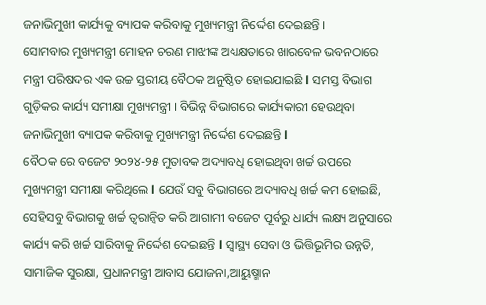ଜନାଭିମୁଖୀ କାର୍ଯ୍ୟକୁ ବ୍ୟାପକ କରିବାକୁ ମୁଖ୍ୟମନ୍ତ୍ରୀ ନିର୍ଦ୍ଦେଶ ଦେଇଛନ୍ତି ।
ସୋମବାର ମୁଖ୍ୟମନ୍ତ୍ରୀ ମୋହନ ଚରଣ ମାଝୀଙ୍କ ଅଧ୍ୟକ୍ଷତାରେ ଖାରବେଳ ଭବନଠାରେ ମନ୍ତ୍ରୀ ପରିଷଦର ଏକ ଉଚ୍ଚ ସ୍ତରୀୟ ବୈଠକ ଅନୁଷ୍ଠିତ ହୋଇଯାଇଛି l ସମସ୍ତ ବିଭାଗ ଗୁଡ଼ିକର କାର୍ଯ୍ୟ ସମୀକ୍ଷା ମୁଖ୍ୟମନ୍ତ୍ରୀ । ବିଭିନ୍ନ ବିଭାଗରେ କାର୍ଯ୍ୟକାରୀ ହେଉଥିବା ଜନାଭିମୁଖୀ ବ୍ୟାପକ କରିବାକୁ ମୁଖ୍ୟମନ୍ତ୍ରୀ ନିର୍ଦ୍ଦେଶ ଦେଇଛନ୍ତି l
ବୈଠକ ରେ ବଜେଟ ୨୦୨୪-୨୫ ମୁତାବକ ଅଦ୍ୟାବଧି ହୋଇଥିବା ଖର୍ଚ୍ଚ ଉପରେ ମୁଖ୍ୟମନ୍ତ୍ରୀ ସମୀକ୍ଷା କରିଥିଲେ l ଯେଉଁ ସବୁ ବିଭାଗରେ ଅଦ୍ୟାବଧି ଖର୍ଚ୍ଚ କମ ହୋଇଛି, ସେହିସବୁ ବିଭାଗକୁ ଖର୍ଚ୍ଚ ତ୍ୱରାନ୍ୱିତ କରି ଆଗାମୀ ବଜେଟ ପୂର୍ବରୁ ଧାର୍ଯ୍ୟ ଲକ୍ଷ୍ୟ ଅନୁସାରେ କାର୍ଯ୍ୟ କରି ଖର୍ଚ୍ଚ ସାରିବାକୁ ନିର୍ଦ୍ଦେଶ ଦେଇଛନ୍ତି l ସ୍ୱାସ୍ଥ୍ୟ ସେବା ଓ ଭିତ୍ତିଭୂମିର ଉନ୍ନତି, ସାମାଜିକ ସୁରକ୍ଷା, ପ୍ରଧାନମନ୍ତ୍ରୀ ଆବାସ ଯୋଜନା,ଆୟୁଷ୍ମାନ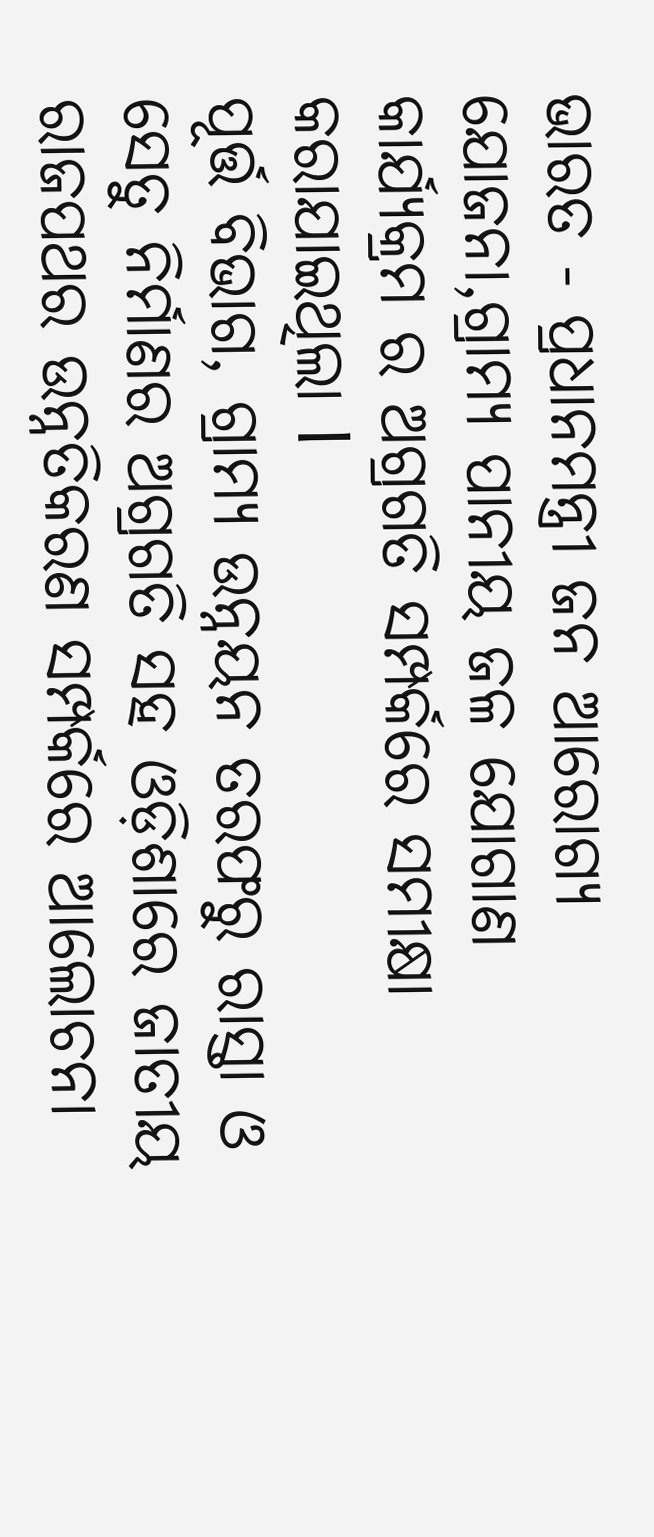ଭାରତ - ପ୍ରଧାନମନ୍ତ୍ରୀ ଜନ ଆରୋଗ୍ୟ ଯୋଜନା,ଗ୍ରାମ୍ୟ ପାନୀୟ ଜଳ ଯୋଗାଣ କାର୍ଯ୍ୟକ୍ରମ ର ଅଗ୍ରଗତି ସମ୍ପର୍କରେ ସମୀକ୍ଷା କରାଯାଇଥିଲା l
ପୂର୍ତ୍ତ ବିଭାଗ, ଗ୍ରାମ୍ୟ ଉନ୍ନୟନ ତରଫରୁ ରାସ୍ତା ଓ ସେତୁ ନିର୍ମାଣର ଅଗ୍ରଗତି ସହ ଓଡ଼ିଶାରେ ଜାତୀୟ ରାଜପଥର ଉନ୍ନତିକରଣ ସମ୍ପର୍କରେ ଆଲୋଚନା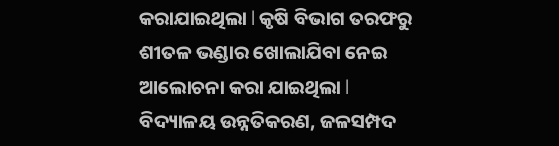କରାଯାଇଥିଲା l କୃଷି ବିଭାଗ ତରଫରୁ ଶୀତଳ ଭଣ୍ଡାର ଖୋଲାଯିବା ନେଇ ଆଲୋଚନା କରା ଯାଇଥିଲା l
ବିଦ୍ୟାଳୟ ଉନ୍ନତିକରଣ, ଜଳସମ୍ପଦ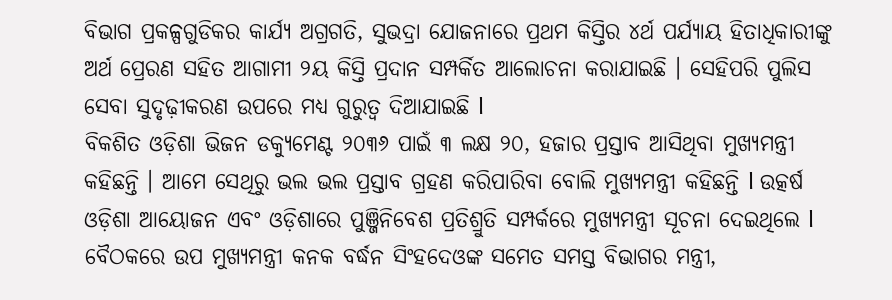ବିଭାଗ ପ୍ରକଳ୍ପଗୁଡିକର କାର୍ଯ୍ୟ ଅଗ୍ରଗତି, ସୁଭଦ୍ରା ଯୋଜନାରେ ପ୍ରଥମ କିସ୍ତିର ୪ର୍ଥ ପର୍ଯ୍ୟାୟ ହିତାଧିକାରୀଙ୍କୁ ଅର୍ଥ ପ୍ରେରଣ ସହିତ ଆଗାମୀ ୨ୟ କିସ୍ତି ପ୍ରଦାନ ସମ୍ପର୍କିତ ଆଲୋଚନା କରାଯାଇଛି । ସେହିପରି ପୁଲିସ ସେବା ସୁଦୃଢ଼ୀକରଣ ଉପରେ ମଧ୍ୟ ଗୁରୁତ୍ୱ ଦିଆଯାଇଛି l
ବିକଶିତ ଓଡ଼ିଶା ଭିଜନ ଡକ୍ୟୁମେଣ୍ଟ ୨୦୩୬ ପାଇଁ ୩ ଲକ୍ଷ ୨୦, ହଜାର ପ୍ରସ୍ତାବ ଆସିଥିବା ମୁଖ୍ୟମନ୍ତ୍ରୀ କହିଛନ୍ତି । ଆମେ ସେଥିରୁ ଭଲ ଭଲ ପ୍ରସ୍ତାବ ଗ୍ରହଣ କରିପାରିବା ବୋଲି ମୁଖ୍ୟମନ୍ତ୍ରୀ କହିଛନ୍ତି l ଉତ୍କର୍ଷ ଓଡ଼ିଶା ଆୟୋଜନ ଏବଂ ଓଡ଼ିଶାରେ ପୁଞ୍ଜିନିବେଶ ପ୍ରତିଶ୍ରୁତି ସମ୍ପର୍କରେ ମୁଖ୍ୟମନ୍ତ୍ରୀ ସୂଚନା ଦେଇଥିଲେ l
ବୈଠକରେ ଉପ ମୁଖ୍ୟମନ୍ତ୍ରୀ କନକ ବର୍ଦ୍ଧନ ସିଂହଦେଓଙ୍କ ସମେତ ସମସ୍ତ ବିଭାଗର ମନ୍ତ୍ରୀ,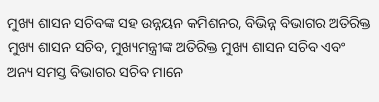ମୁଖ୍ୟ ଶାସନ ସଚିବଙ୍କ ସହ ଉନ୍ନୟନ କମିଶନର, ବିଭିନ୍ନ ବିଭାଗର ଅତିରିକ୍ତ ମୁଖ୍ୟ ଶାସନ ସଚିବ, ମୁଖ୍ୟମନ୍ତ୍ରୀଙ୍କ ଅତିରିକ୍ତ ମୁଖ୍ୟ ଶାସନ ସଚିବ ଏବଂ ଅନ୍ୟ ସମସ୍ତ ବିଭାଗର ସଚିବ ମାନେ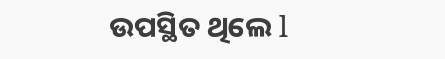ଉପସ୍ଥିତ ଥିଲେ l